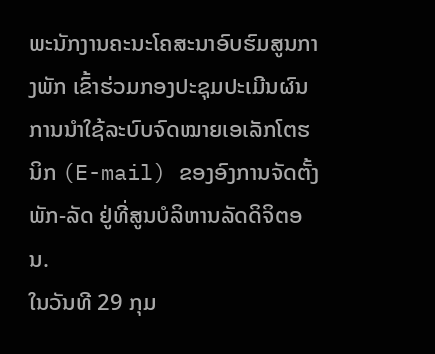ພະນັກງານຄະນະໂຄສະນາອົບຮົມສູນກາງພັກ ເຂົ້າຮ່ວມກອງປະຊຸມປະເມີນຜົນ ການນຳໃຊ້ລະບົບຈົດໝາຍເອເລັກໂຕຮນິກ (E-mail) ຂອງອົງການຈັດຕັ້ງພັກ-ລັດ ຢູ່ທີ່ສູນບໍລິຫານລັດດິຈິຕອນ.
ໃນວັນທີ 29 ກຸມ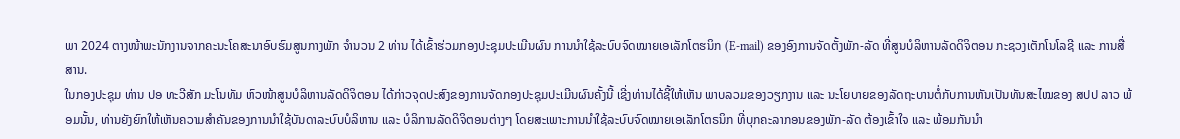ພາ 2024 ຕາງໜ້າພະນັກງານຈາກຄະນະໂຄສະນາອົບຮົມສູນກາງພັກ ຈຳນວນ 2 ທ່ານ ໄດ້ເຂົ້າຮ່ວມກອງປະຊຸມປະເມີນຜົນ ການນຳໃຊ້ລະບົບຈົດໝາຍເອເລັກໂຕຮນິກ (E-mail) ຂອງອົງການຈັດຕັ້ງພັກ-ລັດ ທີ່ສູນບໍລິຫານລັດດິຈິຕອນ ກະຊວງເຕັກໂນໂລຊີ ແລະ ການສື່ສານ.
ໃນກອງປະຊຸມ ທ່ານ ປອ ທະວີສັກ ມະໂນທັມ ຫົວໜ້າສູນບໍລິຫານລັດດິຈິຕອນ ໄດ້ກ່າວຈຸດປະສົງຂອງການຈັດກອງປະຊຸມປະເມີນຜົນຄັ້ງນີ້ ເຊີ່ງທ່ານໄດ້ຊີ້ໃຫ້ເຫັນ ພາບລວມຂອງວຽກງານ ແລະ ນະໂຍບາຍຂອງລັດຖະບານຕໍ່ກັບການຫັນເປັນທັນສະໄໝຂອງ ສປປ ລາວ ພ້ອມນັ້ນ, ທ່ານຍັງຍົກໃຫ້ເຫັນຄວາມສຳຄັນຂອງການນຳໃຊ້ບັນດາລະບົບບໍລິຫານ ແລະ ບໍລິການລັດດິຈິຕອນຕ່າງໆ ໂດຍສະເພາະການນຳໃຊ້ລະບົບຈົດໝາຍເອເລັກໂຕຣນິກ ທີ່ບຸກຄະລາກອນຂອງພັກ-ລັດ ຕ້ອງເຂົ້າໃຈ ແລະ ພ້ອມກັນນໍາ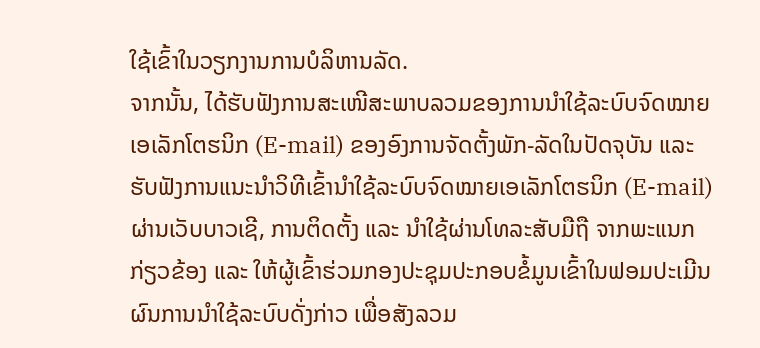ໃຊ້ເຂົ້າໃນວຽກງານການບໍລິຫານລັດ.
ຈາກນັ້ນ, ໄດ້ຮັບຟັງການສະເໜີສະພາບລວມຂອງການນຳໃຊ້ລະບົບຈົດໝາຍເອເລັກໂຕຮນິກ (E-mail) ຂອງອົງການຈັດຕັ້ງພັກ-ລັດໃນປັດຈຸບັນ ແລະ ຮັບຟັງການແນະນຳວິທີເຂົ້ານຳໃຊ້ລະບົບຈົດໝາຍເອເລັກໂຕຮນິກ (E-mail) ຜ່ານເວັບບາວເຊີ, ການຕິດຕັ້ງ ແລະ ນຳໃຊ້ຜ່ານໂທລະສັບມືຖື ຈາກພະແນກກ່ຽວຂ້ອງ ແລະ ໃຫ້ຜູ້ເຂົ້າຮ່ວມກອງປະຊຸມປະກອບຂໍ້ມູນເຂົ້າໃນຟອມປະເມີນຜົນການນຳໃຊ້ລະບົບດັ່ງກ່າວ ເພື່ອສັງລວມ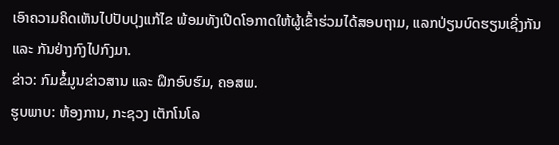ເອົາຄວາມຄິດເຫັນໄປປັບປຸງແກ້ໄຂ ພ້ອມທັງເປີດໂອກາດໃຫ້ຜູ້ເຂົ້າຮ່ວມໄດ້ສອບຖາມ, ແລກປ່ຽນບົດຮຽນເຊີ່ງກັນ ແລະ ກັນຢ່າງກົງໄປກົງມາ.
ຂ່າວ: ກົມຂໍ້ມູນຂ່າວສານ ແລະ ຝຶກອົບຮົມ, ຄອສພ.
ຮູບພາບ: ຫ້ອງການ, ກະຊວງ ເຕັກໂນໂລ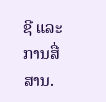ຊີ ແລະ ການສື່ສານ.